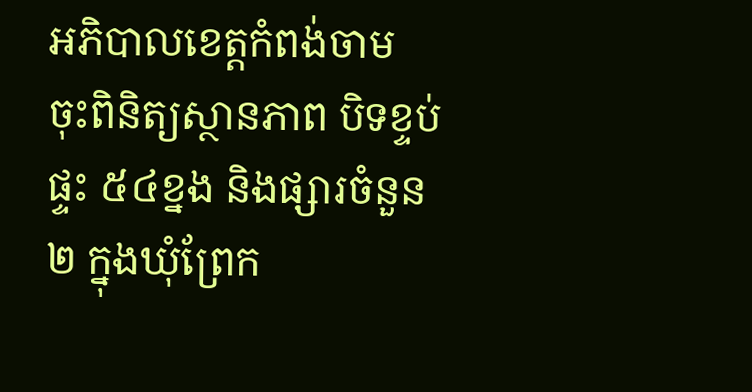អភិបាលខេត្តកំពង់ចាម ចុះពិនិត្យស្ថានភាព បិទខ្ទប់ផ្ទះ ៥៤ខ្នង និងផ្សារចំនួន២ ក្នុងឃុំព្រែក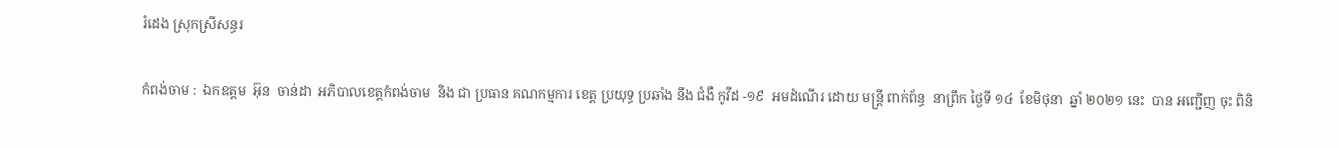រំដេង ស្រុកស្រីសន្ធរ

កំពង់ចាម :  ឯកឧត្តម  អ៊ុន  ចាន់ដា  អភិបាលខេត្តកំពង់ចាម  និង ជា ប្រធាន គណកម្មការ ខេត្ត ប្រយុទ្ធ ប្រឆាំង នឹង ជំងឺ កូវីដ -១៩  អមដំណើរ ដោយ មន្ត្រី ពាក់ព័ន្ធ  នាព្រឹក ថ្ងៃទី ១៤  ខែមិថុនា  ឆ្នាំ ២០២១ នេះ  បាន អញ្ជើញ ចុះ ពិនិ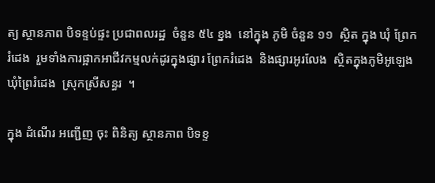ត្យ ស្ថានភាព បិទខ្ទប់ផ្ទះ ប្រជាពលរដ្ឋ  ចំនួន ៥៤ ខ្នង  នៅក្នុង ភូមិ ចំនួន ១១  ស្ថិត ក្នុង ឃុំ ព្រែក រំដេង  រួមទាំងការផ្អាកអាជីវកម្មលក់ដូរក្នុងផ្សារ ព្រែករំដេង  និងផ្សារអូរលែង  ស្ថិតក្នុងភូមិអូឡេង  ឃុំព្រៃរំដេង  ស្រុកស្រីសន្ធរ  ។

ក្នុង ដំណើរ អញ្ជើញ ចុះ ពិនិត្យ ស្ថានភាព បិទខ្ទ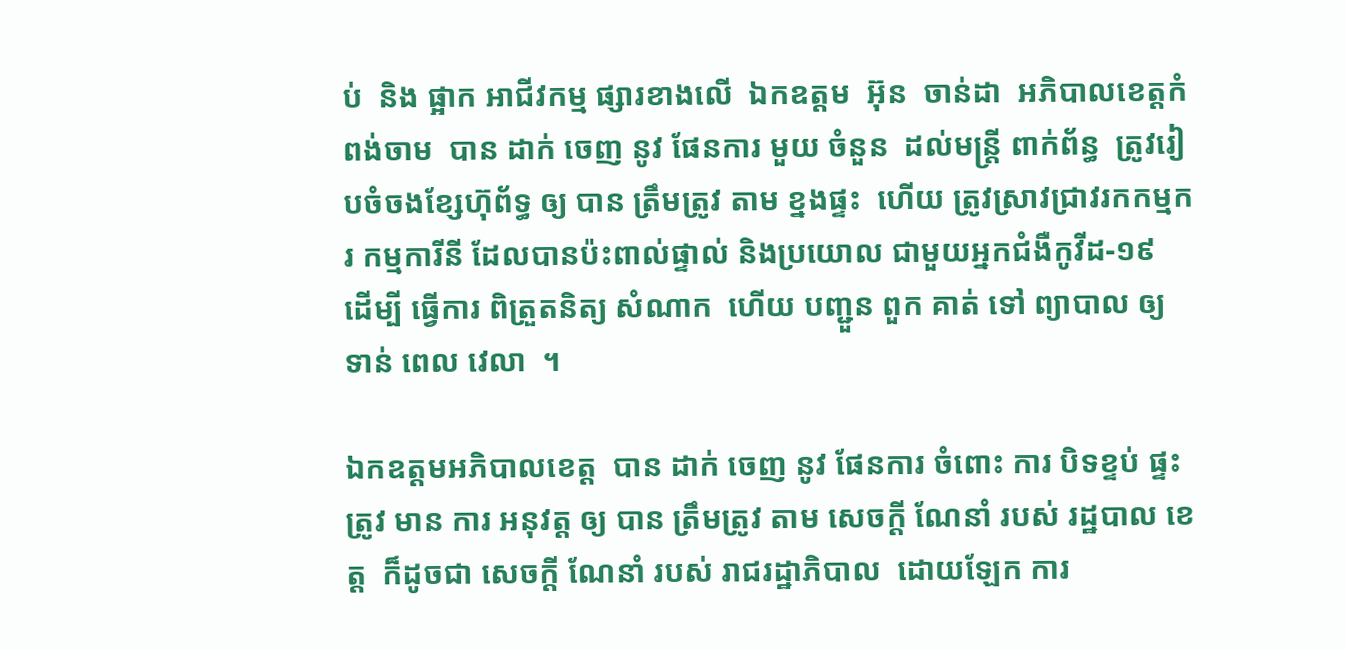ប់  និង ផ្អាក អាជីវកម្ម ផ្សារខាងលើ  ឯកឧត្តម  អ៊ុន  ចាន់ដា  អភិបាលខេត្តកំពង់ចាម  បាន ដាក់ ចេញ នូវ ផែនការ មួយ ចំនួន  ដល់មន្ត្រី ពាក់ព័ន្ធ  ត្រូវរៀបចំចងខ្សែហ៊ុព័ទ្ធ ឲ្យ បាន ត្រឹមត្រូវ តាម ខ្នងផ្ទះ  ហើយ ត្រូវស្រាវជ្រាវរកកម្មករ កម្មការីនី ដែលបានប៉ះពាល់ផ្ទាល់ និងប្រយោល ជាមួយអ្នកជំងឺកូវីដ-១៩  ដើម្បី ធ្វើការ ពិត្រួតនិត្យ សំណាក  ហេីយ បញ្ជួន ពួក គាត់ ទៅ ព្យាបាល ឲ្យ ទាន់ ពេល វេលា  ។

ឯកឧត្តមអភិបាលខេត្ត  បាន ដាក់ ចេញ នូវ ផែនការ ចំពោះ ការ បិទខ្ទប់ ផ្ទះ  ត្រូវ មាន ការ អនុវត្ត ឲ្យ បាន ត្រឹមត្រូវ តាម សេចក្តី ណែនាំ របស់ រដ្ឋបាល ខេត្ត  ក៏ដូចជា សេចក្តី ណែនាំ របស់ រាជរដ្ឋាភិបាល  ដោយឡែក ការ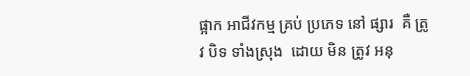ផ្អាក អាជីវកម្ម គ្រប់ ប្រភេទ នៅ ផ្សារ  គឺ ត្រូវ បិទ ទាំងស្រុង  ដោយ មិន ត្រូវ អនុ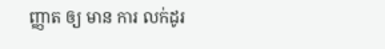ញ្ញាត ឲ្យ មាន ការ លក់ដូរ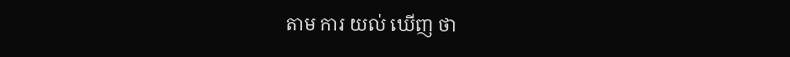តាម ការ យល់ ឃើញ ថា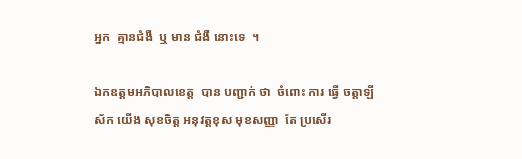អ្នក  គ្មានជំងឺ  ឬ មាន ជំងឺ នោះទេ  ។

ឯកឧត្តមអភិបាលខេត្ត  បាន បញ្ជាក់ ថា  ចំពោះ ការ ធ្វើ ចត្តាឡីស័ក យើង សុខចិត្ត អនុវត្តខុស មុខសញ្ញា  តែ ប្រសើរ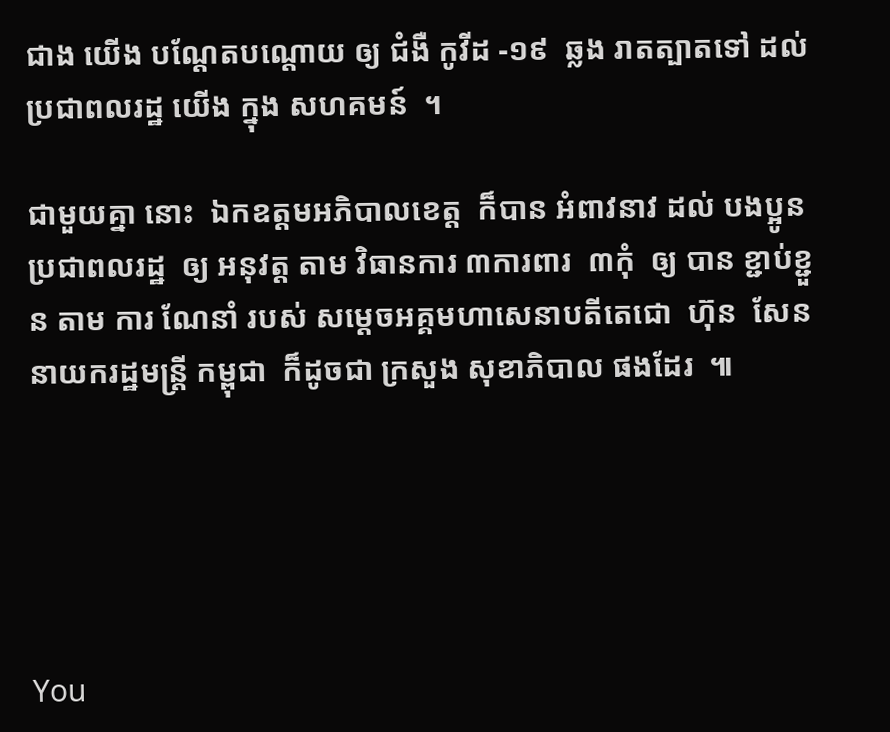ជាង យើង បណ្តែតបណ្តោយ ឲ្យ ជំងឺ កូវីដ -១៩  ឆ្លង រាតត្បាតទៅ ដល់ ប្រជាពលរដ្ឋ យើង ក្នុង សហគមន៍  ។

ជាមួយគ្នា នោះ  ឯកឧត្តមអភិបាលខេត្ត  ក៏បាន អំពាវនាវ ដល់ បងប្អូន ប្រជាពលរដ្ឋ  ឲ្យ អនុវត្ត តាម វិធានការ ៣ការពារ  ៣កុំ  ឲ្យ បាន ខ្ជាប់ខ្ជួន តាម ការ ណែនាំ របស់ សម្ដេចអគ្គមហាសេនាបតីតេជោ  ហ៊ុន  សែន  នាយករដ្ឋមន្ត្រី កម្ពុជា  ក៏ដូចជា ក្រសួង សុខាភិបាល ផងដែរ  ៕





You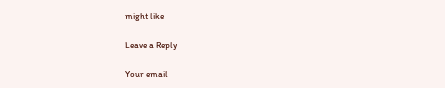might like

Leave a Reply

Your email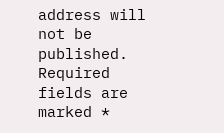address will not be published. Required fields are marked *